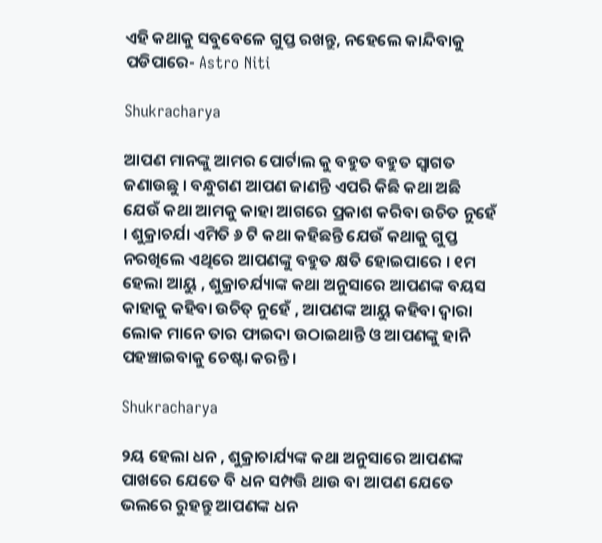ଏହି କଥାକୁ ସବୁବେଳେ ଗୁପ୍ତ ରଖନ୍ତୁ, ନହେଲେ କାନ୍ଦିବାକୁ ପଡିପାରେ- Astro Niti

Shukracharya

ଆପଣ ମାନଙ୍କୁ ଆମର ପୋର୍ଟାଲ କୁ ବହୁତ ବହୁତ ସ୍ବାଗତ ଜଣାଉଛୁ । ବନ୍ଧୁଗଣ ଆପଣ ଜାଣନ୍ତି ଏପରି କିଛି କଥା ଅଛି ଯେଉଁ କଥା ଆମକୁ କାହା ଆଗରେ ପ୍ରକାଶ କରିବା ଉଚିତ ନୁହେଁ । ଶୁକ୍ରାଚର୍ଯା ଏମିତି ୬ ଟି କଥା କହିଛନ୍ତି ଯେଉଁ କଥାକୁ ଗୁପ୍ତ ନରଖିଲେ ଏଥିରେ ଆପଣଙ୍କୁ ବହୁତ କ୍ଷତି ହୋଇପାରେ । ୧ମ ହେଲା ଆୟୁ , ଶୁକ୍ରାଚର୍ଯ୍ୟାଙ୍କ କଥା ଅନୁସାରେ ଆପଣଙ୍କ ବୟସ କାହାକୁ କହିବା ଉଚିତ୍ ନୁହେଁ , ଆପଣଙ୍କ ଆୟୁ କହିବା ଦ୍ବାରା ଲୋକ ମାନେ ତାର ଫାଇଦା ଉଠାଇଥାନ୍ତି ଓ ଆପଣଙ୍କୁ ହାନି ପହଞ୍ଚାଇବାକୁ ଚେଷ୍ଟା କରନ୍ତି ।

Shukracharya

୨ୟ ହେଲା ଧନ , ଶୁକ୍ରାଚାର୍ଯ୍ୟଙ୍କ କଥା ଅନୁସାରେ ଆପଣଙ୍କ ପାଖରେ ଯେତେ ବି ଧନ ସମ୍ପତ୍ତି ଥାଉ ବା ଆପଣ ଯେତେ ଭଲରେ ରୁହନ୍ତୁ ଆପଣଙ୍କ ଧନ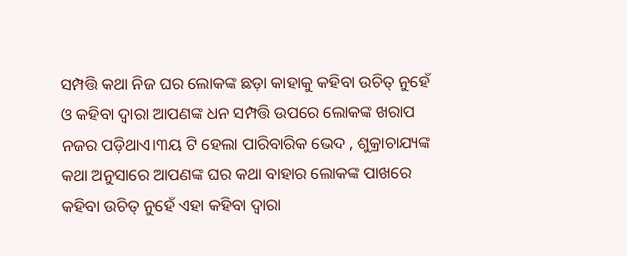ସମ୍ପତ୍ତି କଥା ନିଜ ଘର ଲୋକଙ୍କ ଛଡ଼ା କାହାକୁ କହିବା ଉଚିତ୍ ନୁହେଁ ଓ କହିବା ଦ୍ବାରା ଆପଣଙ୍କ ଧନ ସମ୍ପତ୍ତି ଉପରେ ଲୋକଙ୍କ ଖରାପ ନଜର ପଡ଼ିଥାଏ।୩ୟ ଟି ହେଲା ପାରିବାରିକ ଭେଦ , ଶୁକ୍ରାଚାଯ୍ୟଙ୍କ କଥା ଅନୁସାରେ ଆପଣଙ୍କ ଘର କଥା ବାହାର ଲୋକଙ୍କ ପାଖରେ କହିବା ଉଚିତ୍ ନୁହେଁ ଏହା କହିବା ଦ୍ବାରା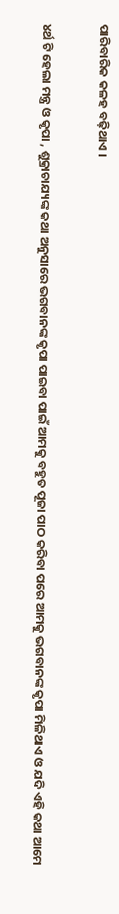ପାରିବାରିକ କଳହ ବଢ଼ିଥାଏ ।

୪ର୍ଥ ଟି ହେଲା ମନ୍ତ୍ର ଓ କୃପା , ଶୁକ୍ରାଚାଯ୍ୟଙ୍କ କଥା ଅନୁସାରେ ଭଗବାନଙ୍କ କୃପା ପାଇବା ପାଇଁ ଆମକୁ ବହୁତ ପୂଜା ପାଠ କରିବା ପରେ ଆମକୁ ଭଗବାନଙ୍କ କୃପା ମିଳିଥାଏ ଓ ଯଦି ଏହି କଥା ଆମେ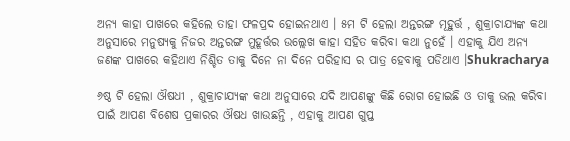ଅନ୍ୟ କାହା ପାଖରେ କହିଲେ ତାହା ଫଳପ୍ରଦ ହୋଇନଥାଏ । ୫ମ ଟି ହେଲା ଅନ୍ତରଙ୍ଗ ମୂହୁର୍ତ୍ତ , ଶୁକ୍ରାଚାଯ୍ୟଙ୍କ କଥା ଅନୁସାରେ ମନୁଷ୍ୟକୁ ନିଜର ଅନ୍ତରଙ୍ଗ ମୁହୂର୍ତ୍ତର ଉଲ୍ଲେଖ କାହା ସହିତ କରିବା କଥା ନୁହେଁ । ଏହାକୁ ଯିଏ ଅନ୍ୟ ଜଣଙ୍କ ପାଖରେ କହିଥାଏ ନିଶ୍ଚିତ ତାକୁ ଦିନେ ନା ଦିନେ ପରିହାସ ର ପାତ୍ର ହେବାକୁ ପଡିଥାଏ ।Shukracharya

୬ଷ୍ଠ ଟି ହେଲା ଔଷଧୀ , ଶୁକ୍ରାଚାଯ୍ୟଙ୍କ କଥା ଅନୁସାରେ ଯଦି ଆପଣଙ୍କୁ କିଛି ରୋଗ ହୋଇଛି ଓ ତାକୁ ଭଲ କରିବା ପାଇଁ ଆପଣ ବିଶେଷ ପ୍ରକାରର ଔଷଧ ଖାଉଛନ୍ତି , ଏହାକୁ ଆପଣ ଗୁପ୍ତ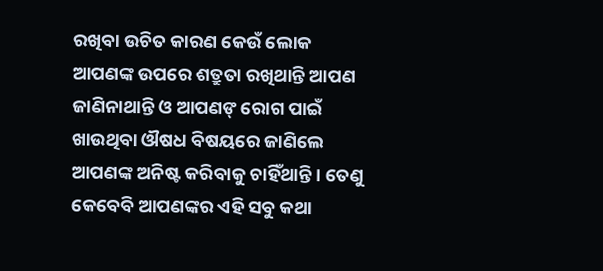ରଖିବା ଉଚିତ କାରଣ କେଉଁ ଲୋକ ଆପଣଙ୍କ ଉପରେ ଶତ୍ରୁତା ରଖିଥାନ୍ତି ଆପଣ ଜାଣିନାଥାନ୍ତି ଓ ଆପଣଙ୍ ରୋଗ ପାଇଁ ଖାଉଥିବା ଔଷଧ ବିଷୟରେ ଜାଣିଲେ ଆପଣଙ୍କ ଅନିଷ୍ଟ କରିବାକୁ ଚାହିଁଥାନ୍ତି । ତେଣୁ କେବେବି ଆପଣଙ୍କର ଏହି ସବୁ କଥା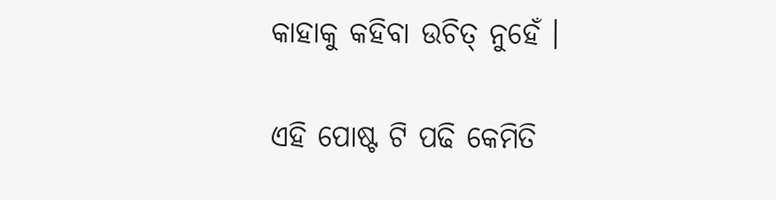କାହାକୁ କହିବା ଉଚିତ୍ ନୁହେଁ ।

ଏହି ପୋଷ୍ଟ ଟି ପଢି କେମିତି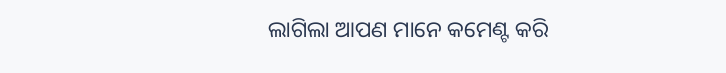ଲାଗିଲା ଆପଣ ମାନେ କମେଣ୍ଟ କରି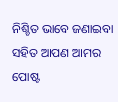ନିଶ୍ଚିତ ଭାବେ ଜଣାଇବା ସହିତ ଆପଣ ଆମର ପୋଷ୍ଟ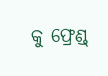କୁ ଫ୍ରେଣ୍ଡ୍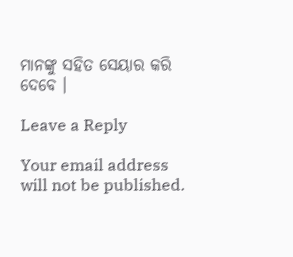ମାନଙ୍କୁ ସହିତ ସେୟାର କରି ଦେବେ ।

Leave a Reply

Your email address will not be published.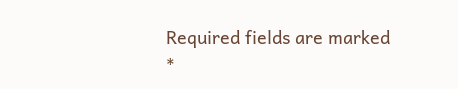Required fields are marked *